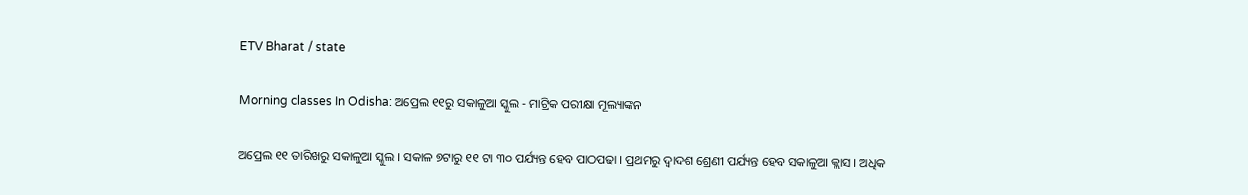ETV Bharat / state

Morning classes In Odisha: ଅପ୍ରେଲ ୧୧ରୁ ସକାଳୁଆ ସ୍କୁଲ - ମାଟ୍ରିକ ପରୀକ୍ଷା ମୂଲ୍ୟାଙ୍କନ

ଅପ୍ରେଲ ୧୧ ତାରିଖରୁ ସକାଳୁଆ ସ୍କୁଲ । ସକାଳ ୭ଟାରୁ ୧୧ ଟା ୩୦ ପର୍ଯ୍ୟନ୍ତ ହେବ ପାଠପଢା । ପ୍ରଥମରୁ ଦ୍ୱାଦଶ ଶ୍ରେଣୀ ପର୍ଯ୍ୟନ୍ତ ହେବ ସକାଳୁଆ କ୍ଲାସ । ଅଧିକ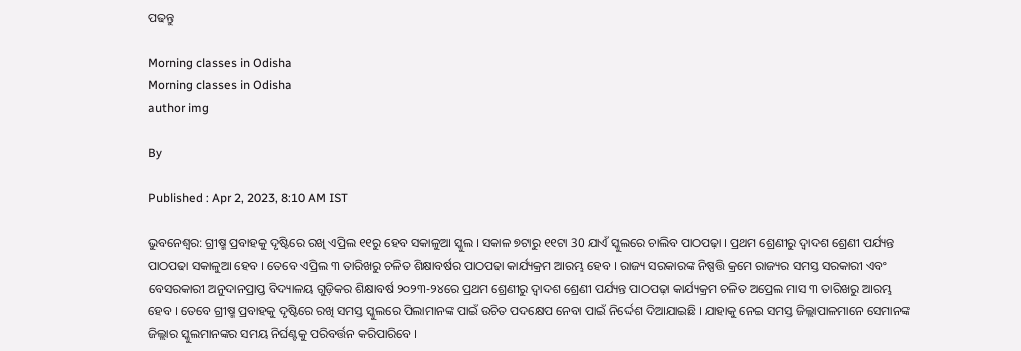ପଢନ୍ତୁ

Morning classes in Odisha
Morning classes in Odisha
author img

By

Published : Apr 2, 2023, 8:10 AM IST

ଭୁବନେଶ୍ବର: ଗ୍ରୀଷ୍ମ ପ୍ରବାହକୁ ଦୃଷ୍ଟିରେ ରଖି ଏପ୍ରିଲ ୧୧ରୁ ହେବ ସକାଳୁଆ ସ୍କୁଲ । ସକାଳ ୭ଟାରୁ ୧୧ଟା 30 ଯାଏଁ ସ୍କୁଲରେ ଚାଲିବ ପାଠପଢ଼ା । ପ୍ରଥମ ଶ୍ରେଣୀରୁ ଦ୍ୱାଦଶ ଶ୍ରେଣୀ ପର୍ଯ୍ୟନ୍ତ ପାଠପଢା ସକାଳୁଆ ହେବ । ତେବେ ଏପ୍ରିଲ ୩ ତାରିଖରୁ ଚଳିତ ଶିକ୍ଷାବର୍ଷର ପାଠପଢା କାର୍ଯ୍ୟକ୍ରମ ଆରମ୍ଭ ହେବ । ରାଜ୍ୟ ସରକାରଙ୍କ ନିଷ୍ପତ୍ତି କ୍ରମେ ରାଜ୍ୟର ସମସ୍ତ ସରକାରୀ ଏବଂ ବେସରକାରୀ ଅନୁଦାନପ୍ରାପ୍ତ ବିଦ୍ୟାଳୟ ଗୁଡ଼ିକର ଶିକ୍ଷାବର୍ଷ ୨୦୨୩-୨୪ରେ ପ୍ରଥମ ଶ୍ରେଣୀରୁ ଦ୍ୱାଦଶ ଶ୍ରେଣୀ ପର୍ଯ୍ୟନ୍ତ ପାଠପଢ଼ା କାର୍ଯ୍ୟକ୍ରମ ଚଳିତ ଅପ୍ରେଲ ମାସ ୩ ତାରିଖରୁ ଆରମ୍ଭ ହେବ । ତେବେ ଗ୍ରୀଷ୍ମ ପ୍ରବାହକୁ ଦୃଷ୍ଟିରେ ରଖି ସମସ୍ତ ସ୍କୁଲରେ ପିଲାମାନଙ୍କ ପାଇଁ ଉଚିତ ପଦକ୍ଷେପ ନେବା ପାଇଁ ନିର୍ଦ୍ଦେଶ ଦିଆଯାଇଛି । ଯାହାକୁ ନେଇ ସମସ୍ତ ଜିଲ୍ଲାପାଳମାନେ ସେମାନଙ୍କ ଜିଲ୍ଲାର ସ୍କୁଲମାନଙ୍କର ସମୟ ନିର୍ଘଣ୍ଟକୁ ପରିବର୍ତ୍ତନ କରିପାରିବେ ।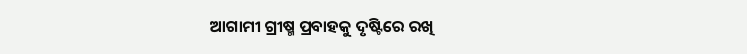ଆଗାମୀ ଗ୍ରୀଷ୍ମ ପ୍ରବାହକୁ ଦୃଷ୍ଟିରେ ରଖି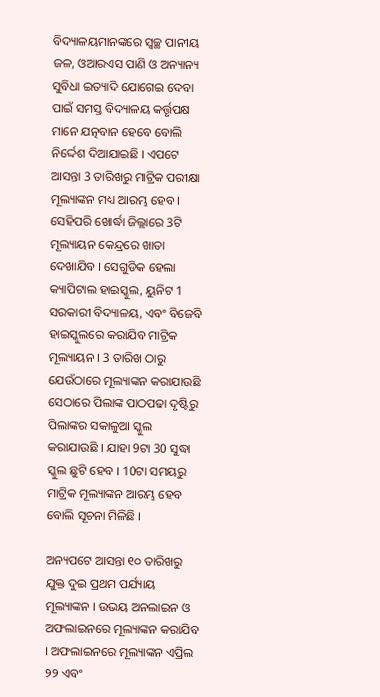ବିଦ୍ୟାଳୟମାନଙ୍କରେ ସ୍ୱଚ୍ଛ ପାନୀୟ ଜଳ, ଓଆରଏସ ପାଣି ଓ ଅନ୍ୟାନ୍ୟ ସୁବିଧା ଇତ୍ୟାଦି ଯୋଗେଇ ଦେବା ପାଇଁ ସମସ୍ତ ବିଦ୍ୟାଳୟ କର୍ତ୍ତୃପକ୍ଷ ମାନେ ଯତ୍ନବାନ ହେବେ ବୋଲି ନିର୍ଦ୍ଦେଶ ଦିଆଯାଇଛି । ଏପଟେ ଆସନ୍ତା 3 ତାରିଖରୁ ମାଟ୍ରିକ ପରୀକ୍ଷା ମୂଲ୍ୟାଙ୍କନ ମଧ୍ୟ ଆରମ୍ଭ ହେବ । ସେହିପରି ଖୋର୍ଦ୍ଧା ଜିଲ୍ଲାରେ 3ଟି ମୂଲ୍ୟାୟନ କେନ୍ଦ୍ରରେ ଖାତା ଦେଖାଯିବ । ସେଗୁଡିକ ହେଲା କ୍ୟାପିଟାଲ ହାଇସ୍କୁଲ, ୟୁନିଟ 1 ସରକାରୀ ବିଦ୍ୟାଳୟ, ଏବଂ ବିଜେବି ହାଇସ୍କୁଲରେ କରାଯିବ ମାଟ୍ରିକ ମୂଲ୍ୟାୟନ । 3 ତାରିଖ ଠାରୁ ଯେଉଁଠାରେ ମୂଲ୍ୟାଙ୍କନ କରାଯାଉଛି ସେଠାରେ ପିଲାଙ୍କ ପାଠପଢା ଦୃଷ୍ଟିରୁ ପିଲାଙ୍କର ସକାଳୁଆ ସ୍କୁଲ କରାଯାଉଛି । ଯାହା 9ଟା 30 ସୁଦ୍ଧା ସ୍କୁଲ ଛୁଟି ହେବ । 10ଟା ସମୟରୁ ମାଟ୍ରିକ ମୂଲ୍ୟାଙ୍କନ ଆରମ୍ଭ ହେବ ବୋଲି ସୂଚନା ମିଳିଛି ।

ଅନ୍ୟପଟେ ଆସନ୍ତା ୧୦ ତାରିଖରୁ ଯୁକ୍ତ ଦୁଇ ପ୍ରଥମ ପର୍ଯ୍ୟାୟ ମୂଲ୍ୟାଙ୍କନ । ଉଭୟ ଅନଲାଇନ ଓ ଅଫଲାଇନରେ ମୂଲ୍ୟାଙ୍କନ କରାଯିବ । ଅଫଲାଇନରେ ମୂଲ୍ୟାଙ୍କନ ଏପ୍ରିଲ ୨୨ ଏବଂ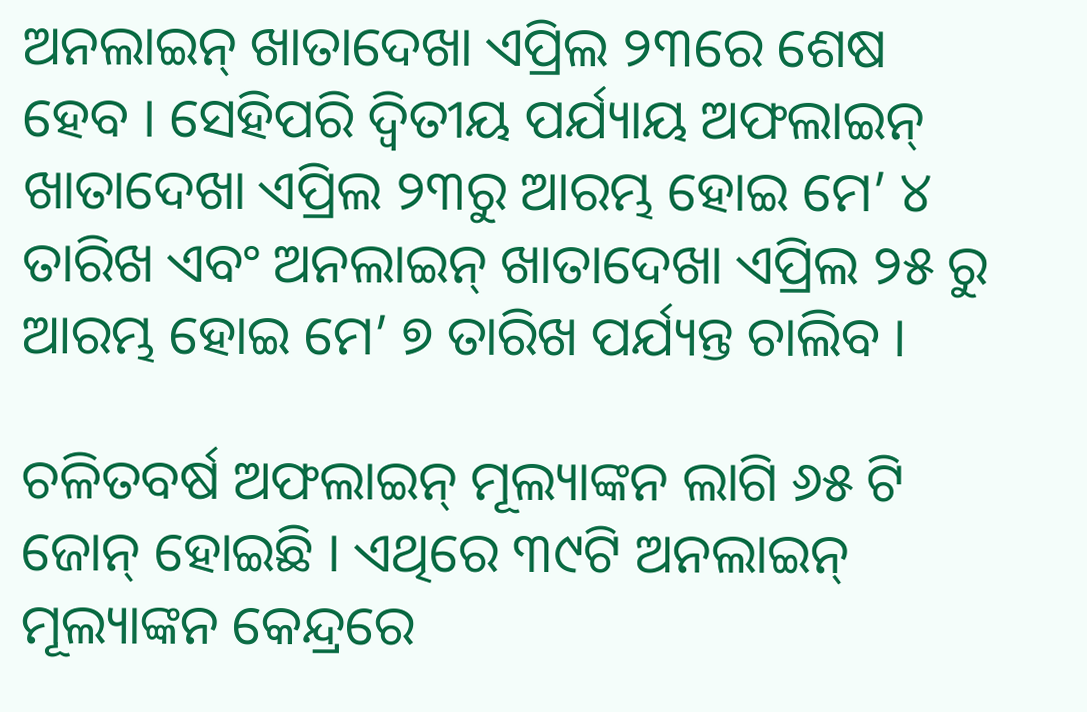ଅନଲାଇନ୍ ଖାତାଦେଖା ଏପ୍ରିଲ ୨୩ରେ ଶେଷ ହେବ । ସେହିପରି ଦ୍ବିତୀୟ ପର୍ଯ୍ୟାୟ ଅଫଲାଇନ୍ ଖାତାଦେଖା ଏପ୍ରିଲ ୨୩ରୁ ଆରମ୍ଭ ହୋଇ ମେ’ ୪ ତାରିଖ ଏବଂ ଅନଲାଇନ୍ ଖାତାଦେଖା ଏପ୍ରିଲ ୨୫ ରୁ ଆରମ୍ଭ ହୋଇ ମେ’ ୭ ତାରିଖ ପର୍ଯ୍ୟନ୍ତ ଚାଲିବ ।

ଚଳିତବର୍ଷ ଅଫଲାଇନ୍ ମୂଲ୍ୟାଙ୍କନ ଲାଗି ୬୫ ଟି ଜୋନ୍ ହୋଇଛି । ଏଥିରେ ୩୯ଟି ଅନଲାଇନ୍ ମୂଲ୍ୟାଙ୍କନ କେନ୍ଦ୍ରରେ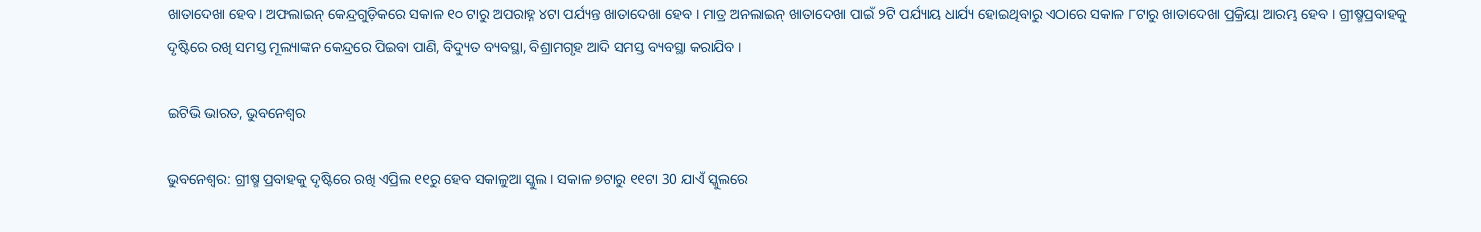ଖାତାଦେଖା ହେବ। ଅଫଲାଇନ୍ କେନ୍ଦ୍ରଗୁଡ଼ିକରେ ସକାଳ ୧୦ ଟାରୁ ଅପରାହ୍ନ ୪ଟା ପର୍ଯ୍ୟନ୍ତ ଖାତାଦେଖା ହେବ । ମାତ୍ର ଅନଲାଇନ୍ ଖାତାଦେଖା ପାଇଁ ୨ଟି ପର୍ଯ୍ୟାୟ ଧାର୍ଯ୍ୟ ହୋଇଥିବାରୁ ଏଠାରେ ସକାଳ ୮ଟାରୁ ଖାତାଦେଖା ପ୍ରକ୍ରିୟା ଆରମ୍ଭ ହେବ । ଗ୍ରୀଷ୍ମପ୍ରବାହକୁ ଦୃଷ୍ଟିରେ ରଖି ସମସ୍ତ ମୂଲ୍ୟାଙ୍କନ କେନ୍ଦ୍ରରେ ପିଇବା ପାଣି, ବିଦ୍ୟୁତ ବ୍ୟବସ୍ଥା, ବିଶ୍ରାମଗୃହ ଆଦି ସମସ୍ତ ବ୍ୟବସ୍ଥା କରାଯିବ ।

ଇଟିଭି ଭାରତ, ଭୁବନେଶ୍ବର

ଭୁବନେଶ୍ବର: ଗ୍ରୀଷ୍ମ ପ୍ରବାହକୁ ଦୃଷ୍ଟିରେ ରଖି ଏପ୍ରିଲ ୧୧ରୁ ହେବ ସକାଳୁଆ ସ୍କୁଲ । ସକାଳ ୭ଟାରୁ ୧୧ଟା 30 ଯାଏଁ ସ୍କୁଲରେ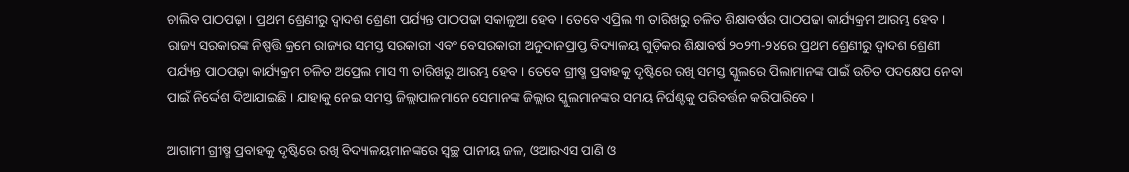ଚାଲିବ ପାଠପଢ଼ା । ପ୍ରଥମ ଶ୍ରେଣୀରୁ ଦ୍ୱାଦଶ ଶ୍ରେଣୀ ପର୍ଯ୍ୟନ୍ତ ପାଠପଢା ସକାଳୁଆ ହେବ । ତେବେ ଏପ୍ରିଲ ୩ ତାରିଖରୁ ଚଳିତ ଶିକ୍ଷାବର୍ଷର ପାଠପଢା କାର୍ଯ୍ୟକ୍ରମ ଆରମ୍ଭ ହେବ । ରାଜ୍ୟ ସରକାରଙ୍କ ନିଷ୍ପତ୍ତି କ୍ରମେ ରାଜ୍ୟର ସମସ୍ତ ସରକାରୀ ଏବଂ ବେସରକାରୀ ଅନୁଦାନପ୍ରାପ୍ତ ବିଦ୍ୟାଳୟ ଗୁଡ଼ିକର ଶିକ୍ଷାବର୍ଷ ୨୦୨୩-୨୪ରେ ପ୍ରଥମ ଶ୍ରେଣୀରୁ ଦ୍ୱାଦଶ ଶ୍ରେଣୀ ପର୍ଯ୍ୟନ୍ତ ପାଠପଢ଼ା କାର୍ଯ୍ୟକ୍ରମ ଚଳିତ ଅପ୍ରେଲ ମାସ ୩ ତାରିଖରୁ ଆରମ୍ଭ ହେବ । ତେବେ ଗ୍ରୀଷ୍ମ ପ୍ରବାହକୁ ଦୃଷ୍ଟିରେ ରଖି ସମସ୍ତ ସ୍କୁଲରେ ପିଲାମାନଙ୍କ ପାଇଁ ଉଚିତ ପଦକ୍ଷେପ ନେବା ପାଇଁ ନିର୍ଦ୍ଦେଶ ଦିଆଯାଇଛି । ଯାହାକୁ ନେଇ ସମସ୍ତ ଜିଲ୍ଲାପାଳମାନେ ସେମାନଙ୍କ ଜିଲ୍ଲାର ସ୍କୁଲମାନଙ୍କର ସମୟ ନିର୍ଘଣ୍ଟକୁ ପରିବର୍ତ୍ତନ କରିପାରିବେ ।

ଆଗାମୀ ଗ୍ରୀଷ୍ମ ପ୍ରବାହକୁ ଦୃଷ୍ଟିରେ ରଖି ବିଦ୍ୟାଳୟମାନଙ୍କରେ ସ୍ୱଚ୍ଛ ପାନୀୟ ଜଳ, ଓଆରଏସ ପାଣି ଓ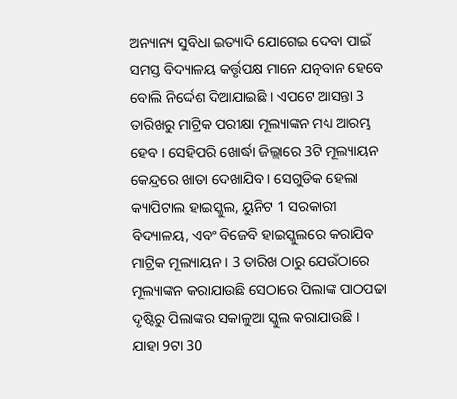ଅନ୍ୟାନ୍ୟ ସୁବିଧା ଇତ୍ୟାଦି ଯୋଗେଇ ଦେବା ପାଇଁ ସମସ୍ତ ବିଦ୍ୟାଳୟ କର୍ତ୍ତୃପକ୍ଷ ମାନେ ଯତ୍ନବାନ ହେବେ ବୋଲି ନିର୍ଦ୍ଦେଶ ଦିଆଯାଇଛି । ଏପଟେ ଆସନ୍ତା 3 ତାରିଖରୁ ମାଟ୍ରିକ ପରୀକ୍ଷା ମୂଲ୍ୟାଙ୍କନ ମଧ୍ୟ ଆରମ୍ଭ ହେବ । ସେହିପରି ଖୋର୍ଦ୍ଧା ଜିଲ୍ଲାରେ 3ଟି ମୂଲ୍ୟାୟନ କେନ୍ଦ୍ରରେ ଖାତା ଦେଖାଯିବ । ସେଗୁଡିକ ହେଲା କ୍ୟାପିଟାଲ ହାଇସ୍କୁଲ, ୟୁନିଟ 1 ସରକାରୀ ବିଦ୍ୟାଳୟ, ଏବଂ ବିଜେବି ହାଇସ୍କୁଲରେ କରାଯିବ ମାଟ୍ରିକ ମୂଲ୍ୟାୟନ । 3 ତାରିଖ ଠାରୁ ଯେଉଁଠାରେ ମୂଲ୍ୟାଙ୍କନ କରାଯାଉଛି ସେଠାରେ ପିଲାଙ୍କ ପାଠପଢା ଦୃଷ୍ଟିରୁ ପିଲାଙ୍କର ସକାଳୁଆ ସ୍କୁଲ କରାଯାଉଛି । ଯାହା 9ଟା 30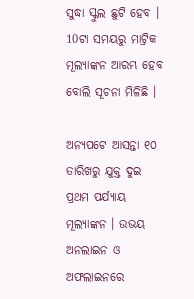ସୁଦ୍ଧା ସ୍କୁଲ ଛୁଟି ହେବ । 10ଟା ସମୟରୁ ମାଟ୍ରିକ ମୂଲ୍ୟାଙ୍କନ ଆରମ୍ଭ ହେବ ବୋଲି ସୂଚନା ମିଳିଛି ।

ଅନ୍ୟପଟେ ଆସନ୍ତା ୧୦ ତାରିଖରୁ ଯୁକ୍ତ ଦୁଇ ପ୍ରଥମ ପର୍ଯ୍ୟାୟ ମୂଲ୍ୟାଙ୍କନ । ଉଭୟ ଅନଲାଇନ ଓ ଅଫଲାଇନରେ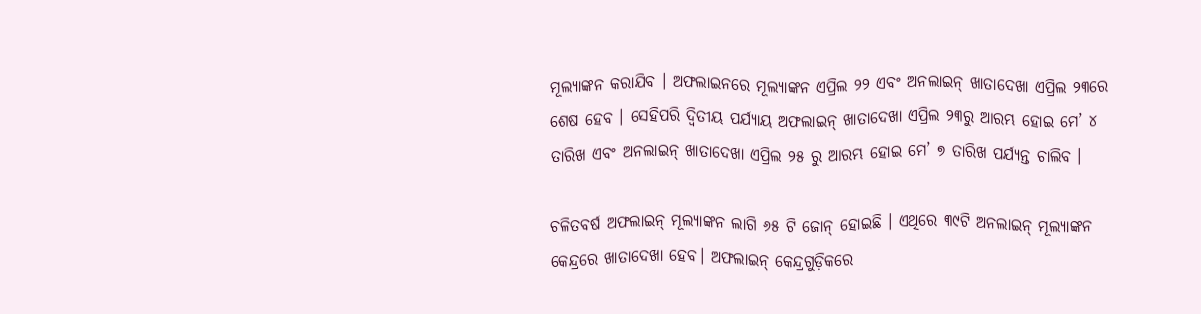ମୂଲ୍ୟାଙ୍କନ କରାଯିବ । ଅଫଲାଇନରେ ମୂଲ୍ୟାଙ୍କନ ଏପ୍ରିଲ ୨୨ ଏବଂ ଅନଲାଇନ୍ ଖାତାଦେଖା ଏପ୍ରିଲ ୨୩ରେ ଶେଷ ହେବ । ସେହିପରି ଦ୍ବିତୀୟ ପର୍ଯ୍ୟାୟ ଅଫଲାଇନ୍ ଖାତାଦେଖା ଏପ୍ରିଲ ୨୩ରୁ ଆରମ୍ଭ ହୋଇ ମେ’ ୪ ତାରିଖ ଏବଂ ଅନଲାଇନ୍ ଖାତାଦେଖା ଏପ୍ରିଲ ୨୫ ରୁ ଆରମ୍ଭ ହୋଇ ମେ’ ୭ ତାରିଖ ପର୍ଯ୍ୟନ୍ତ ଚାଲିବ ।

ଚଳିତବର୍ଷ ଅଫଲାଇନ୍ ମୂଲ୍ୟାଙ୍କନ ଲାଗି ୬୫ ଟି ଜୋନ୍ ହୋଇଛି । ଏଥିରେ ୩୯ଟି ଅନଲାଇନ୍ ମୂଲ୍ୟାଙ୍କନ କେନ୍ଦ୍ରରେ ଖାତାଦେଖା ହେବ। ଅଫଲାଇନ୍ କେନ୍ଦ୍ରଗୁଡ଼ିକରେ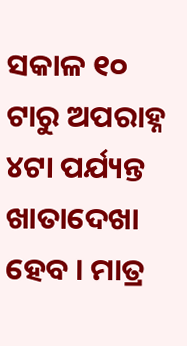ସକାଳ ୧୦ ଟାରୁ ଅପରାହ୍ନ ୪ଟା ପର୍ଯ୍ୟନ୍ତ ଖାତାଦେଖା ହେବ । ମାତ୍ର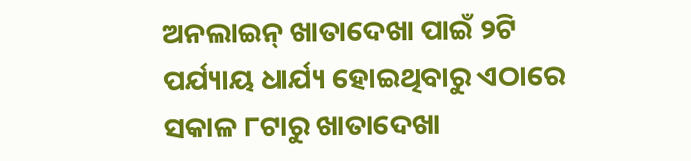ଅନଲାଇନ୍ ଖାତାଦେଖା ପାଇଁ ୨ଟି ପର୍ଯ୍ୟାୟ ଧାର୍ଯ୍ୟ ହୋଇଥିବାରୁ ଏଠାରେ ସକାଳ ୮ଟାରୁ ଖାତାଦେଖା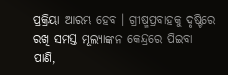ପ୍ରକ୍ରିୟା ଆରମ୍ଭ ହେବ । ଗ୍ରୀଷ୍ମପ୍ରବାହକୁ ଦୃଷ୍ଟିରେ ରଖି ସମସ୍ତ ମୂଲ୍ୟାଙ୍କନ କେନ୍ଦ୍ରରେ ପିଇବା ପାଣି,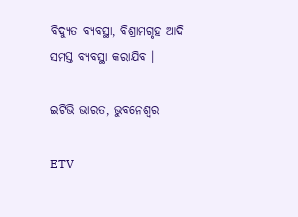ବିଦ୍ୟୁତ ବ୍ୟବସ୍ଥା, ବିଶ୍ରାମଗୃହ ଆଦି ସମସ୍ତ ବ୍ୟବସ୍ଥା କରାଯିବ ।

ଇଟିଭି ଭାରତ, ଭୁବନେଶ୍ବର

ETV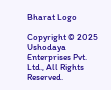Bharat Logo

Copyright © 2025 Ushodaya Enterprises Pvt. Ltd., All Rights Reserved.